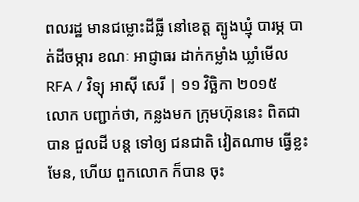ពលរដ្ឋ មានជម្លោះដីធ្លី នៅខេត្ត ត្បូងឃ្មុំ បារម្ភ បាត់ដីចម្ការ ខណៈ អាជ្ញាធរ ដាក់កម្លាំង ឃ្លាំមើល
RFA / វិទ្យុ អាស៊ី សេរី | ១១ វិច្ឆិកា ២០១៥
លោក បញ្ជាក់ថា, កន្លងមក ក្រុមហ៊ុននេះ ពិតជាបាន ជួលដី បន្ត ទៅឲ្យ ជនជាតិ វៀតណាម ធ្វើខ្លះមែន, ហើយ ពួកលោក ក៏បាន ចុះ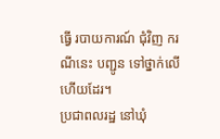ធ្វើ របាយការណ៍ ជុំវិញ ករណីនេះ បញ្ជូន ទៅថ្នាក់លើ ហើយដែរ។
ប្រជាពលរដ្ឋ នៅឃុំ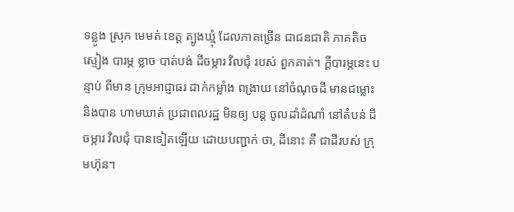ទន្លូង ស្រុក មេមត់ ខេត្ត ត្បូងឃ្មុំ ដែលភាគច្រើន ជាជនជាតិ ភាគតិច ស្ទៀង បារម្ភ ខ្លាច បាត់បង់ ដីចម្ការ វិលជុំ របស់ ពួកគាត់។ ក្តីបារម្ភនេះ បន្ទាប់ ពីមាន ក្រុមអាជ្ញាធរ ដាក់កម្លាំង ពង្រាយ នៅចំណុចដី មានជម្លោះ និងបាន ហាមឃាត់ ប្រជាពលរដ្ឋ មិនឲ្យ បន្ត ចូលដាំដំណាំ នៅតំបន់ ដីចម្ការ វិលជុំ បានទៀតឡើយ ដោយបញ្ជាក់ ថា, ដីនោះ គឺ ជាដីរបស់ ក្រុមហ៊ុន។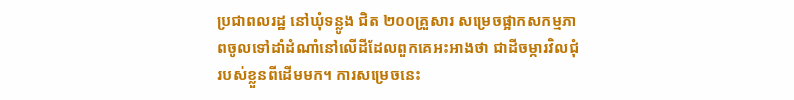ប្រជាពលរដ្ឋ នៅឃុំទន្លូង ជិត ២០០គ្រួសារ សម្រេចផ្អាកសកម្មភាពចូលទៅដាំដំណាំនៅលើដីដែលពួកគេអះអាងថា ជាដីចម្ការវិលជុំរបស់ខ្លួនពីដើមមក។ ការសម្រេចនេះ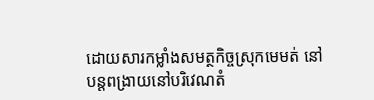ដោយសារកម្លាំងសមត្ថកិច្ចស្រុកមេមត់ នៅបន្តពង្រាយនៅបរិវេណតំ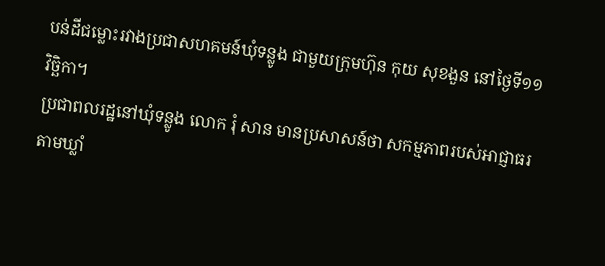បន់ដីជម្លោះរវាងប្រជាសហគមន៍ឃុំទន្លូង ជាមួយក្រុមហ៊ុន កុយ សុខងួន នៅថ្ងៃទី១១ វិច្ឆិកា។
ប្រជាពលរដ្ឋនៅឃុំទន្លូង លោក រុំ សាន មានប្រសាសន៍ថា សកម្មភាពរបស់អាជ្ញាធរតាមឃ្លាំ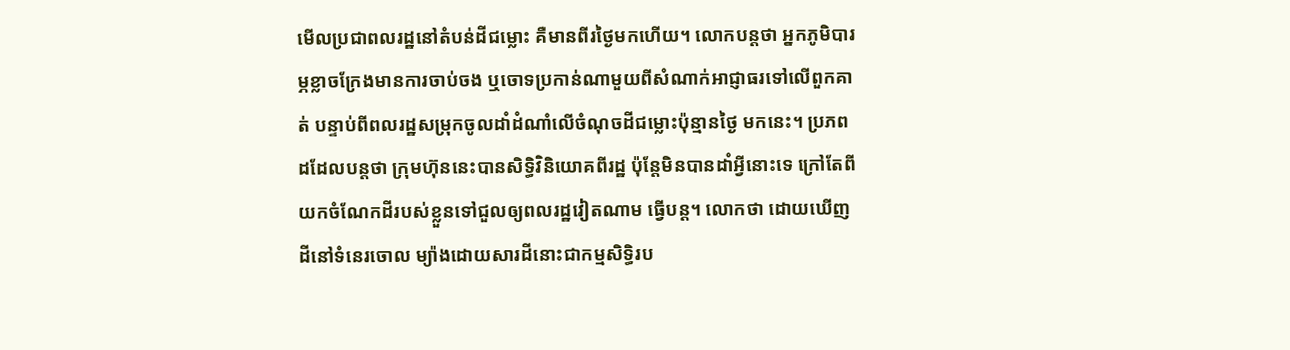មើលប្រជាពលរដ្ឋនៅតំបន់ដីជម្លោះ គឺមានពីរថ្ងៃមកហើយ។ លោកបន្តថា អ្នកភូមិបារម្ភខ្លាចក្រែងមានការចាប់ចង ឬចោទប្រកាន់ណាមួយពីសំណាក់អាជ្ញាធរទៅលើពួកគាត់ បន្ទាប់ពីពលរដ្ឋសម្រុកចូលដាំដំណាំលើចំណុចដីជម្លោះប៉ុន្មានថ្ងៃ មកនេះ។ ប្រភពដដែលបន្តថា ក្រុមហ៊ុននេះបានសិទ្ធិវិនិយោគពីរដ្ឋ ប៉ុន្តែមិនបានដាំអ្វីនោះទេ ក្រៅតែពីយកចំណែកដីរបស់ខ្លួនទៅជួលឲ្យពលរដ្ឋវៀតណាម ធ្វើបន្ត។ លោកថា ដោយឃើញដីនៅទំនេរចោល ម្យ៉ាងដោយសារដីនោះជាកម្មសិទ្ធិរប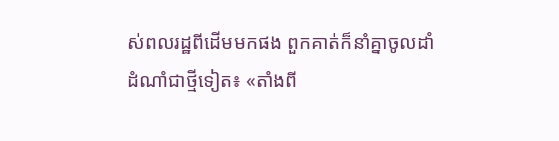ស់ពលរដ្ឋពីដើមមកផង ពួកគាត់ក៏នាំគ្នាចូលដាំដំណាំជាថ្មីទៀត៖ «តាំងពី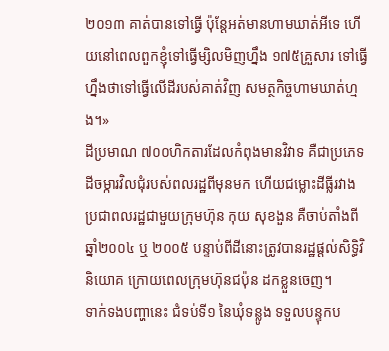២០១៣ គាត់បានទៅធ្វើ ប៉ុន្តែអត់មានហាមឃាត់អីទេ ហើយនៅពេលពួកខ្ញុំទៅធ្វើម្សិលមិញហ្នឹង ១៧៥គ្រួសារ ទៅធ្វើហ្នឹងថាទៅធ្វើលើដីរបស់គាត់វិញ សមត្ថកិច្ចហាមឃាត់ហ្មង។»
ដីប្រមាណ ៧០០ហិកតារដែលកំពុងមានវិវាទ គឺជាប្រភេទដីចម្ការវិលជុំរបស់ពលរដ្ឋពីមុនមក ហើយជម្លោះដីធ្លីរវាងប្រជាពលរដ្ឋជាមួយក្រុមហ៊ុន កុយ សុខងួន គឺចាប់តាំងពីឆ្នាំ២០០៤ ឬ ២០០៥ បន្ទាប់ពីដីនោះត្រូវបានរដ្ឋផ្តល់សិទ្ធិវិនិយោគ ក្រោយពេលក្រុមហ៊ុនជប៉ុន ដកខ្លួនចេញ។
ទាក់ទងបញ្ហានេះ ជំទប់ទី១ នៃឃុំទន្លូង ទទួលបន្ទុកប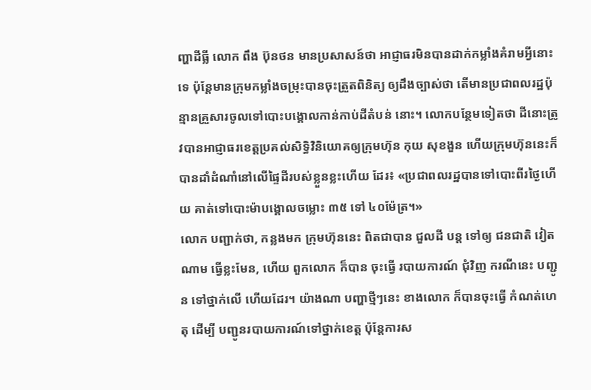ញ្ហាដីធ្លី លោក ពឹង ប៊ុនថន មានប្រសាសន៍ថា អាជ្ញាធរមិនបានដាក់កម្លាំងគំរាមអ្វីនោះទេ ប៉ុន្តែមានក្រុមកម្លាំងចម្រុះបានចុះត្រួតពិនិត្យ ឲ្យដឹងច្បាស់ថា តើមានប្រជាពលរដ្ឋប៉ុន្មានគ្រួសារចូលទៅបោះបង្គោលកាន់កាប់ដីតំបន់ នោះ។ លោកបន្ថែមទៀតថា ដីនោះត្រូវបានអាជ្ញាធរខេត្តប្រគល់សិទ្ធិវិនិយោគឲ្យក្រុមហ៊ុន កុយ សុខងួន ហើយក្រុមហ៊ុននេះក៏បានដាំដំណាំនៅលើផ្ទៃដីរបស់ខ្លួនខ្លះហើយ ដែរ៖ «ប្រជាពលរដ្ឋបានទៅបោះពីរថ្ងៃហើយ គាត់ទៅបោះម៉ាបង្គោលចម្លោះ ៣៥ ទៅ ៤០ម៉ែត្រ។»
លោក បញ្ជាក់ថា, កន្លងមក ក្រុមហ៊ុននេះ ពិតជាបាន ជួលដី បន្ត ទៅឲ្យ ជនជាតិ វៀតណាម ធ្វើខ្លះមែន, ហើយ ពួកលោក ក៏បាន ចុះធ្វើ របាយការណ៍ ជុំវិញ ករណីនេះ បញ្ជូន ទៅថ្នាក់លើ ហើយដែរ។ យ៉ាងណា បញ្ហាថ្មីៗនេះ ខាងលោក ក៏បានចុះធ្វើ កំណត់ហេតុ ដើម្បី បញ្ជូនរបាយការណ៍ទៅថ្នាក់ខេត្ត ប៉ុន្តែការស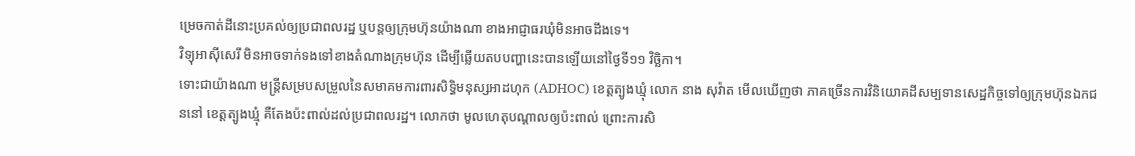ម្រេចកាត់ដីនោះប្រគល់ឲ្យប្រជាពលរដ្ឋ ឬបន្តឲ្យក្រុមហ៊ុនយ៉ាងណា ខាងអាជ្ញាធរឃុំមិនអាចដឹងទេ។
វិទ្យុអាស៊ីសេរី មិនអាចទាក់ទងទៅខាងតំណាងក្រុមហ៊ុន ដើម្បីឆ្លើយតបបញ្ហានេះបានឡើយនៅថ្ងៃទី១១ វិច្ឆិកា។
ទោះជាយ៉ាងណា មន្ត្រីសម្របសម្រួលនៃសមាគមការពារសិទ្ធិមនុស្សអាដហុក (ADHOC) ខេត្តត្បូងឃ្មុំ លោក នាង សុវ៉ាត មើលឃើញថា ភាគច្រើនការវិនិយោគដីសម្បទានសេដ្ឋកិច្ចទៅឲ្យក្រុមហ៊ុនឯកជននៅ ខេត្តត្បូងឃ្មុំ គឺតែងប៉ះពាល់ដល់ប្រជាពលរដ្ឋ។ លោកថា មូលហេតុបណ្ដាលឲ្យប៉ះពាល់ ព្រោះការសិ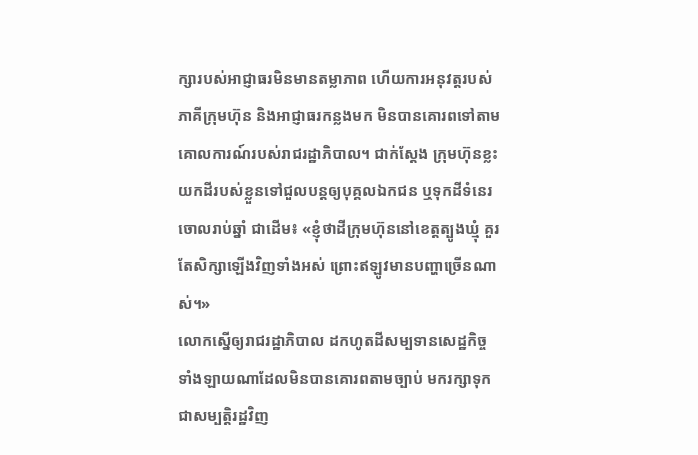ក្សារបស់អាជ្ញាធរមិនមានតម្លាភាព ហើយការអនុវត្តរបស់ភាគីក្រុមហ៊ុន និងអាជ្ញាធរកន្លងមក មិនបានគោរពទៅតាមគោលការណ៍របស់រាជរដ្ឋាភិបាល។ ជាក់ស្តែង ក្រុមហ៊ុនខ្លះយកដីរបស់ខ្លួនទៅជួលបន្តឲ្យបុគ្គលឯកជន ឬទុកដីទំនេរចោលរាប់ឆ្នាំ ជាដើម៖ «ខ្ញុំថាដីក្រុមហ៊ុននៅខេត្តត្បូងឃ្មុំ គួរតែសិក្សាឡើងវិញទាំងអស់ ព្រោះឥឡូវមានបញ្ហាច្រើនណាស់។»
លោកស្នើឲ្យរាជរដ្ឋាភិបាល ដកហូតដីសម្បទានសេដ្ឋកិច្ចទាំងឡាយណាដែលមិនបានគោរពតាមច្បាប់ មករក្សាទុកជាសម្បត្តិរដ្ឋវិញ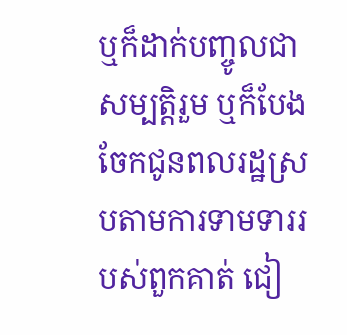ឬក៏ដាក់បញ្ចូលជាសម្បត្តិរួម ឬក៏បែងចែកជូនពលរដ្ឋស្របតាមការទាមទាររបស់ពួកគាត់ ជៀ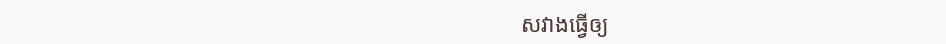សវាងធ្វើឲ្យ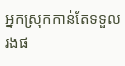អ្នកស្រុកកាន់តែទទួលរងផ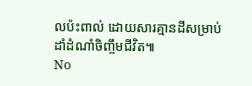លប៉ះពាល់ ដោយសារគ្មានដីសម្រាប់ដាំដំណាំចិញ្ចឹមជីវិត៕
No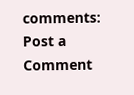comments:
Post a Comment